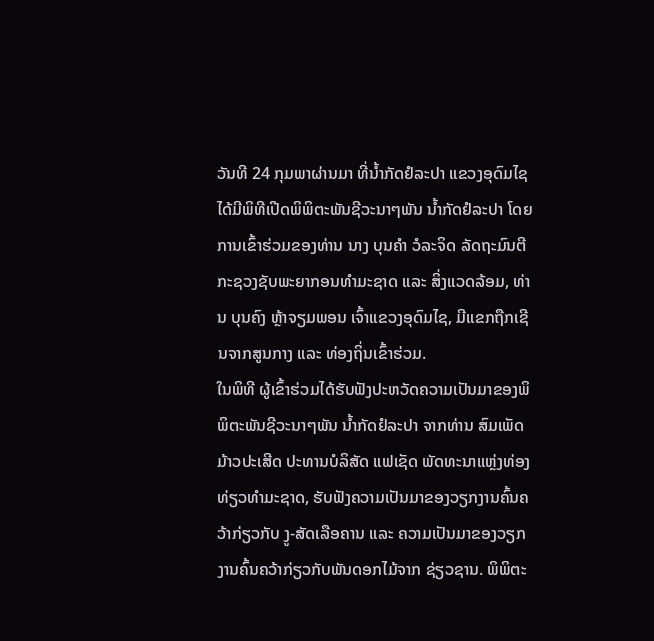ວັນທີ 24 ກຸມພາຜ່ານມາ ທີ່ນໍ້າກັດຢໍລະປາ ແຂວງອຸດົມໄຊ ໄດ້ມີພິທີເປີດພິພິຕະພັນຊີວະນາໆພັນ ນໍ້າກັດຢໍລະປາ ໂດຍການເຂົ້າຮ່ວມຂອງທ່ານ ນາງ ບຸນຄຳ ວໍລະຈິດ ລັດຖະມົນຕີກະຊວງຊັບພະຍາກອນທຳມະຊາດ ແລະ ສິ່ງແວດລ້ອມ, ທ່ານ ບຸນຄົງ ຫຼ້າຈຽມພອນ ເຈົ້າແຂວງອຸດົມໄຊ, ມີແຂກຖືກເຊີນຈາກສູນກາງ ແລະ ທ່ອງຖິ່ນເຂົ້າຮ່ວມ.
ໃນພິທີ ຜູ້ເຂົ້າຮ່ວມໄດ້ຮັບຟັງປະຫວັດຄວາມເປັນມາຂອງພິພິຕະພັນຊີວະນາໆພັນ ນໍ້າກັດຢໍລະປາ ຈາກທ່ານ ສົມເພັດ ມ້າວປະເສີດ ປະທານບໍລິສັດ ແຟເຊັດ ພັດທະນາແຫຼ່ງທ່ອງທ່ຽວທຳມະຊາດ, ຮັບຟັງຄວາມເປັນມາຂອງວຽກງານຄົ້ນຄວ້າກ່ຽວກັບ ງູ-ສັດເລືອຄານ ແລະ ຄວາມເປັນມາຂອງວຽກງານຄົ້ນຄວ້າກ່ຽວກັບພັນດອກໄມ້ຈາກ ຊ່ຽວຊານ. ພິພິຕະ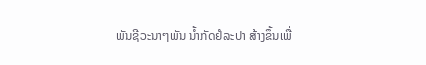ພັນຊີວະນາໆພັນ ນໍ້າກັດຢໍລະປາ ສ້າງຂຶ້ນເພື່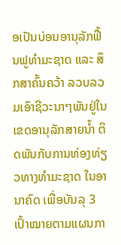ອເປັນບ່ອນອານຸລັກຟື້ນຟູທຳມະຊາດ ແລະ ສຶກສາຄົ້ນຄວ້າ ລວບລວມເອົາຊີວະນາໆພັນຢູ່ໃນເຂດອານຸລັກສາຍນໍ້າ ຕິດພັນກັບການທ່ອງທ່ຽວທາງທຳມະຊາດ ໃນອານາຄົດ ເພື່ອບັນລຸ 3 ເປົ້າໝາຍຕາມແຜນກາ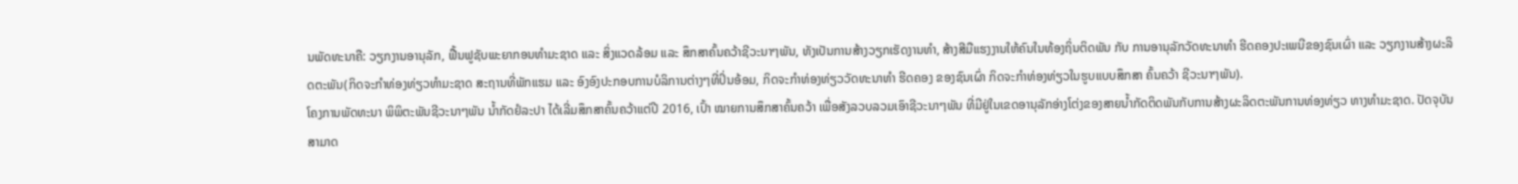ນພັດທະນາຄື: ວຽກງານອານຸລັກ, ຟື້ນຟູຊັບພະຍາກອນທຳມະຊາດ ແລະ ສິ່ງແວດລ້ອມ ແລະ ສຶກສາຄົ້ນຄວ້າຊີວະນາໆພັນ, ທັງເປັນການສ້າງວຽກເຮັດງານທໍາ, ສ້າງສີມືແຮງງານໃຫ້ຄົນໃນທ້ອງຖິ່ນຕິດພັນ ກັບ ການອານຸລັກວັດທະນາທຳ ຮີດຄອງປະເພນີຂອງຊົນເຜົ່າ ແລະ ວຽກງານສ້າງຜະລິດຕະພັນ(ກິດຈະກໍາທ່ອງທ່ຽວທຳມະຊາດ ສະຖານທີ່ພັກແຮມ ແລະ ອົງອົງປະກອບການບໍລິການຕ່າງໆທີ່ປິ່ນອ້ອມ, ກິດຈະກຳທ່ອງທ່ຽວວັດທະນາທຳ ຮີດຄອງ ຂອງຊົນເຜົ່າ ກິດຈະກຳທ່ອງທ່ຽວໃນຮູບແບບສຶກສາ ຄົ້ນຄວ້າ ຊີວະນາໆພັນ).
ໂຄງການພັດທະນາ ພິພິຕະພັນຊີວະນາໆພັນ ນໍ້າກັດຢໍລະປາ ໄດ້ເລີ່ມສຶກສາຄົ້ນຄວ້າແຕ່ປີ 2016, ເປົ້າ ໝາຍການສຶກສາຄົ້ນຄວ້າ ເພື່ອສັງລວບລວມເອົາຊີວະນາໆພັນ ທີ່ມີຢູ່ໃນເຂດອານຸລັກອ່າງໂຕ່ງຂອງສາຍນໍ້າກັດຕິດພັນກັບການສ້າງຜະລິດຕະພັນການທ່ອງທ່ຽວ ທາງທຳມະຊາດ. ປັດຈຸບັນສາມາດ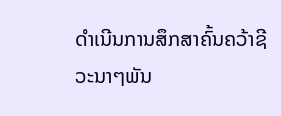ດຳເນີນການສຶກສາຄົ້ນຄວ້າຊີວະນາໆພັນ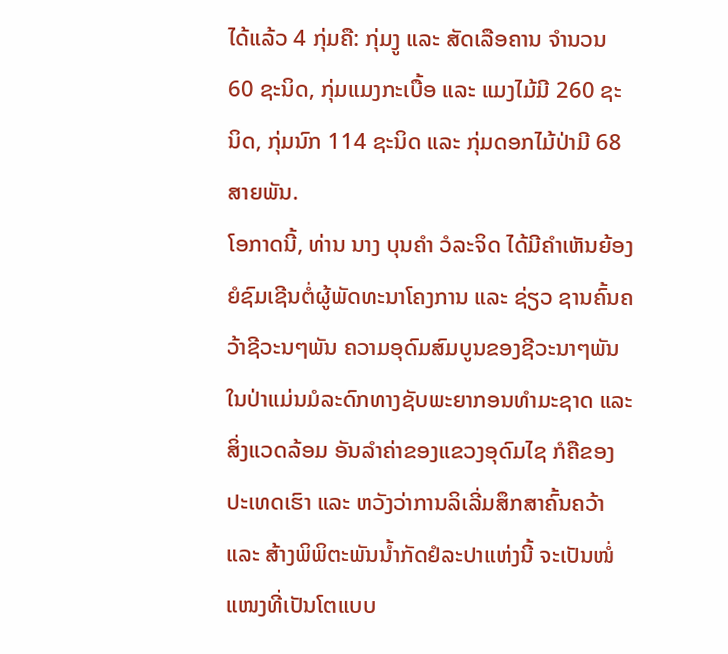ໄດ້ແລ້ວ 4 ກຸ່ມຄື: ກຸ່ມງູ ແລະ ສັດເລືອຄານ ຈຳນວນ 60 ຊະນິດ, ກຸ່ມແມງກະເບື້ອ ແລະ ແມງໄມ້ມີ 260 ຊະນິດ, ກຸ່ມນົກ 114 ຊະນິດ ແລະ ກຸ່ມດອກໄມ້ປ່າມີ 68 ສາຍພັນ.
ໂອກາດນີ້, ທ່ານ ນາງ ບຸນຄໍາ ວໍລະຈິດ ໄດ້ມີຄຳເຫັນຍ້ອງຍໍຊົມເຊີນຕໍ່ຜູ້ພັດທະນາໂຄງການ ແລະ ຊ່ຽວ ຊານຄົ້ນຄວ້າຊີວະນໆພັນ ຄວາມອຸດົມສົມບູນຂອງຊີວະນາໆພັນໃນປ່າແມ່ນມໍລະດົກທາງຊັບພະຍາກອນທຳມະຊາດ ແລະ ສິ່ງແວດລ້ອມ ອັນລຳຄ່າຂອງແຂວງອຸດົມໄຊ ກໍຄືຂອງປະເທດເຮົາ ແລະ ຫວັງວ່າການລິເລີ່ມສຶກສາຄົ້ນຄວ້າ ແລະ ສ້າງພິພິຕະພັນນໍ້າກັດຢໍລະປາແຫ່ງນີ້ ຈະເປັນໜໍ່ແໜງທີ່ເປັນໂຕແບບ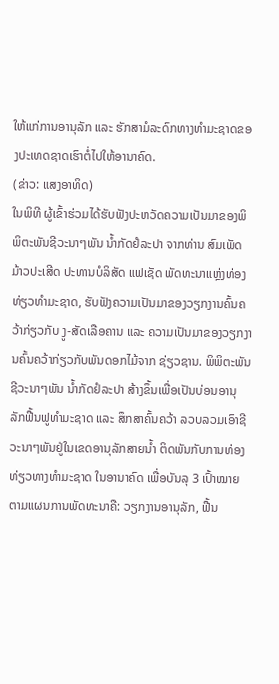ໃຫ້ແກ່ການອານຸລັກ ແລະ ຮັກສາມໍລະດົກທາງທຳມະຊາດຂອງປະເທດຊາດເຮົາຕໍ່ໄປໃຫ້ອານາຄົດ.
(ຂ່າວ: ແສງອາທິດ)
ໃນພິທີ ຜູ້ເຂົ້າຮ່ວມໄດ້ຮັບຟັງປະຫວັດຄວາມເປັນມາຂອງພິພິຕະພັນຊີວະນາໆພັນ ນໍ້າກັດຢໍລະປາ ຈາກທ່ານ ສົມເພັດ ມ້າວປະເສີດ ປະທານບໍລິສັດ ແຟເຊັດ ພັດທະນາແຫຼ່ງທ່ອງທ່ຽວທຳມະຊາດ, ຮັບຟັງຄວາມເປັນມາຂອງວຽກງານຄົ້ນຄວ້າກ່ຽວກັບ ງູ-ສັດເລືອຄານ ແລະ ຄວາມເປັນມາຂອງວຽກງານຄົ້ນຄວ້າກ່ຽວກັບພັນດອກໄມ້ຈາກ ຊ່ຽວຊານ. ພິພິຕະພັນຊີວະນາໆພັນ ນໍ້າກັດຢໍລະປາ ສ້າງຂຶ້ນເພື່ອເປັນບ່ອນອານຸລັກຟື້ນຟູທຳມະຊາດ ແລະ ສຶກສາຄົ້ນຄວ້າ ລວບລວມເອົາຊີວະນາໆພັນຢູ່ໃນເຂດອານຸລັກສາຍນໍ້າ ຕິດພັນກັບການທ່ອງທ່ຽວທາງທຳມະຊາດ ໃນອານາຄົດ ເພື່ອບັນລຸ 3 ເປົ້າໝາຍຕາມແຜນການພັດທະນາຄື: ວຽກງານອານຸລັກ, ຟື້ນ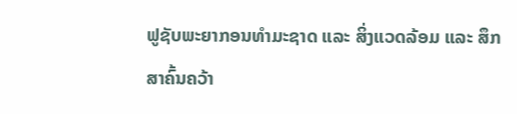ຟູຊັບພະຍາກອນທຳມະຊາດ ແລະ ສິ່ງແວດລ້ອມ ແລະ ສຶກສາຄົ້ນຄວ້າ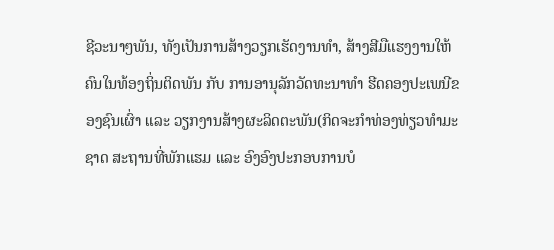ຊີວະນາໆພັນ, ທັງເປັນການສ້າງວຽກເຮັດງານທໍາ, ສ້າງສີມືແຮງງານໃຫ້ຄົນໃນທ້ອງຖິ່ນຕິດພັນ ກັບ ການອານຸລັກວັດທະນາທຳ ຮີດຄອງປະເພນີຂອງຊົນເຜົ່າ ແລະ ວຽກງານສ້າງຜະລິດຕະພັນ(ກິດຈະກໍາທ່ອງທ່ຽວທຳມະຊາດ ສະຖານທີ່ພັກແຮມ ແລະ ອົງອົງປະກອບການບໍ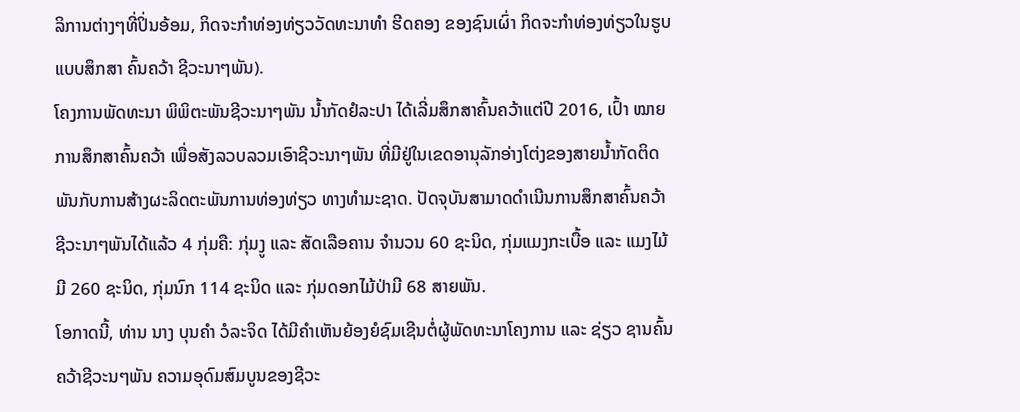ລິການຕ່າງໆທີ່ປິ່ນອ້ອມ, ກິດຈະກຳທ່ອງທ່ຽວວັດທະນາທຳ ຮີດຄອງ ຂອງຊົນເຜົ່າ ກິດຈະກຳທ່ອງທ່ຽວໃນຮູບແບບສຶກສາ ຄົ້ນຄວ້າ ຊີວະນາໆພັນ).
ໂຄງການພັດທະນາ ພິພິຕະພັນຊີວະນາໆພັນ ນໍ້າກັດຢໍລະປາ ໄດ້ເລີ່ມສຶກສາຄົ້ນຄວ້າແຕ່ປີ 2016, ເປົ້າ ໝາຍການສຶກສາຄົ້ນຄວ້າ ເພື່ອສັງລວບລວມເອົາຊີວະນາໆພັນ ທີ່ມີຢູ່ໃນເຂດອານຸລັກອ່າງໂຕ່ງຂອງສາຍນໍ້າກັດຕິດພັນກັບການສ້າງຜະລິດຕະພັນການທ່ອງທ່ຽວ ທາງທຳມະຊາດ. ປັດຈຸບັນສາມາດດຳເນີນການສຶກສາຄົ້ນຄວ້າຊີວະນາໆພັນໄດ້ແລ້ວ 4 ກຸ່ມຄື: ກຸ່ມງູ ແລະ ສັດເລືອຄານ ຈຳນວນ 60 ຊະນິດ, ກຸ່ມແມງກະເບື້ອ ແລະ ແມງໄມ້ມີ 260 ຊະນິດ, ກຸ່ມນົກ 114 ຊະນິດ ແລະ ກຸ່ມດອກໄມ້ປ່າມີ 68 ສາຍພັນ.
ໂອກາດນີ້, ທ່ານ ນາງ ບຸນຄໍາ ວໍລະຈິດ ໄດ້ມີຄຳເຫັນຍ້ອງຍໍຊົມເຊີນຕໍ່ຜູ້ພັດທະນາໂຄງການ ແລະ ຊ່ຽວ ຊານຄົ້ນຄວ້າຊີວະນໆພັນ ຄວາມອຸດົມສົມບູນຂອງຊີວະ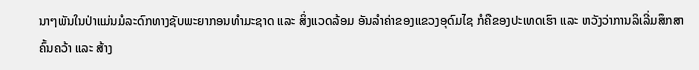ນາໆພັນໃນປ່າແມ່ນມໍລະດົກທາງຊັບພະຍາກອນທຳມະຊາດ ແລະ ສິ່ງແວດລ້ອມ ອັນລຳຄ່າຂອງແຂວງອຸດົມໄຊ ກໍຄືຂອງປະເທດເຮົາ ແລະ ຫວັງວ່າການລິເລີ່ມສຶກສາຄົ້ນຄວ້າ ແລະ ສ້າງ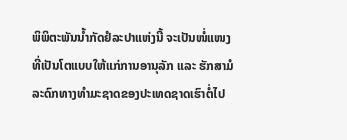ພິພິຕະພັນນໍ້າກັດຢໍລະປາແຫ່ງນີ້ ຈະເປັນໜໍ່ແໜງທີ່ເປັນໂຕແບບໃຫ້ແກ່ການອານຸລັກ ແລະ ຮັກສາມໍລະດົກທາງທຳມະຊາດຂອງປະເທດຊາດເຮົາຕໍ່ໄປ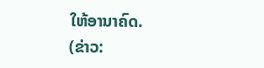ໃຫ້ອານາຄົດ.
(ຂ່າວ: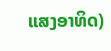ແສງອາທິດ)